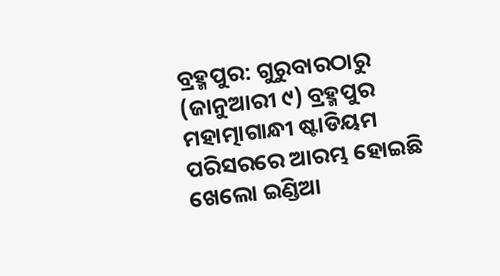ବ୍ରହ୍ମପୁର: ଗୁରୁବାରଠାରୁ (ଜାନୁଆରୀ ୯) ବ୍ରହ୍ମପୁର ମହାତ୍ମାଗାନ୍ଧୀ ଷ୍ଟାଡିୟମ ପରିସରରେ ଆରମ୍ଭ ହୋଇଛି ଖେଲୋ ଇଣ୍ଡିଆ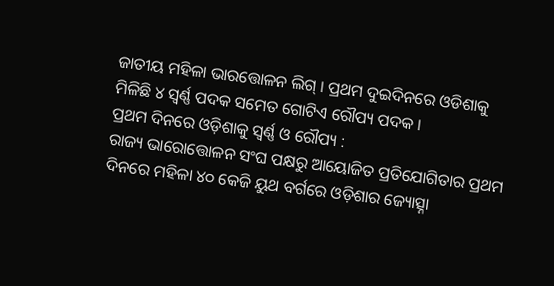ଜାତୀୟ ମହିଳା ଭାରତ୍ତୋଳନ ଲିଗ୍ । ପ୍ରଥମ ଦୁଇଦିନରେ ଓଡିଶାକୁ ମିଳିଛି ୪ ସ୍ୱର୍ଣ୍ଣ ପଦକ ସମେତ ଗୋଟିଏ ରୌପ୍ୟ ପଦକ ।
ପ୍ରଥମ ଦିନରେ ଓଡ଼ିଶାକୁ ସ୍ବର୍ଣ୍ଣ ଓ ରୌପ୍ୟ :
ରାଜ୍ୟ ଭାରୋତ୍ତୋଳନ ସଂଘ ପକ୍ଷରୁ ଆୟୋଜିତ ପ୍ରତିଯୋଗିତାର ପ୍ରଥମ ଦିନରେ ମହିଳା ୪୦ କେଜି ୟୁଥ ବର୍ଗରେ ଓଡ଼ିଶାର ଜ୍ୟୋତ୍ସ୍ନା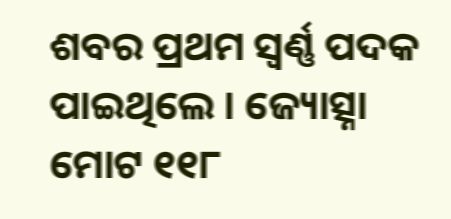ଶବର ପ୍ରଥମ ସ୍ୱର୍ଣ୍ଣ ପଦକ ପାଇଥିଲେ । ଜ୍ୟୋତ୍ସ୍ନା ମୋଟ ୧୧୮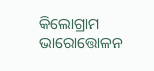କିଲୋଗ୍ରାମ ଭାରୋତ୍ତୋଳନ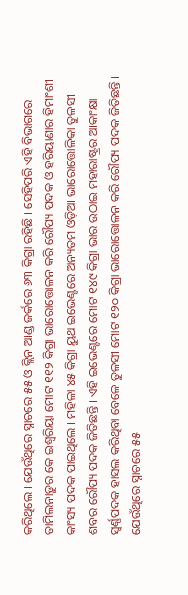କରିଥିଲେ । ଯେଉଁଥିରେ ସ୍ନାଚରେ ୫୫ ଓ କ୍ଲିନ ଆଣ୍ଡ ଜର୍କରେ ୬୩ କିଗ୍ରା ରହିଛି । ସେହିପରି ଏହି ବିଭାଗରେ ତାମିଲନାଡ଼ୁର କେ ଇଶ୍ୱରିୟା ମୋଟ ୧୧୨ କିଗ୍ରା ଭାରୋତ୍ତୋଳନ କରି ରୌପ୍ୟ ପଦକ ଓ ହରିୟାଣାର ହିମାଂଶୀ କାଂସ୍ୟ ପଦକ ପାଇଥିଲେ । ମହିଳା ୪୫ କିଗ୍ରା ୟୁଥ ଇଭେଣ୍ଟରେ ଅନ୍ୟତମ ଓଡ଼ିଆ ଭାରୋତ୍ତୋଳିକା ତୁଳସୀ ଶବର ରୌପ୍ୟ ପଦକ ଜିତିଛନ୍ତି । ଏହି ଇଭେଣ୍ଟରେ ମୋଟ ୧୪୯ କିଗ୍ରା ଭାର ଉଠାଇ ମହାରାଷ୍ଟ୍ରର ଆକାଂକ୍ଷା ସ୍ବର୍ଣ୍ଣପଦକ ହାସଲ କରିଥିବା ବେଳେ ତୁଳସୀ ମୋଟ ୧୨୦ କିଗ୍ରା ଭାରୋତ୍ତୋଳନ କରି ରୌପ୍ୟ ପଦକ ଜିତିଛନ୍ତି । ଯେଉଁଥିରେ ସ୍ନାଚରେ ୫୫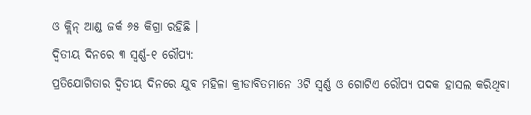ଓ କ୍ଲିନ୍ ଆଣ୍ଡ ଜର୍କ ୬୫ କିଗ୍ରା ରହିଛି ।
ଦ୍ବିତୀୟ ଦିନରେ ୩ ସ୍ବର୍ଣ୍ଣ-୧ ରୌପ୍ୟ:
ପ୍ରତିଯୋଗିତାର ଦ୍ବିତୀୟ ଦିନରେ ଯୁବ ମହିଳା କ୍ରୀଡାବିତମାନେ 3ଟି ସ୍ୱର୍ଣ୍ଣ ଓ ଗୋଟିଏ ରୌପ୍ୟ ପଦକ ହାସଲ କରିଥିବା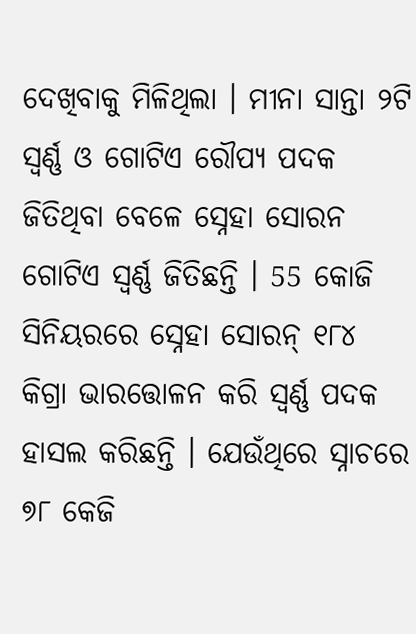ଦେଖିବାକୁ ମିଳିଥିଲା । ମୀନା ସାନ୍ତା ୨ଟି ସ୍ବର୍ଣ୍ଣ ଓ ଗୋଟିଏ ରୌପ୍ୟ ପଦକ ଜିତିଥିବା ବେଳେ ସ୍ନେହା ସୋରନ ଗୋଟିଏ ସ୍ବର୍ଣ୍ଣ ଜିତିଛନ୍ତି । 55 କୋଜି ସିନିୟରରେ ସ୍ନେହା ସୋରନ୍ ୧୮୪ କିଗ୍ରା ଭାରତ୍ତୋଳନ କରି ସ୍ୱର୍ଣ୍ଣ ପଦକ ହାସଲ କରିଛନ୍ତି । ଯେଉଁଥିରେ ସ୍ନାଚରେ ୭୮ କେଜି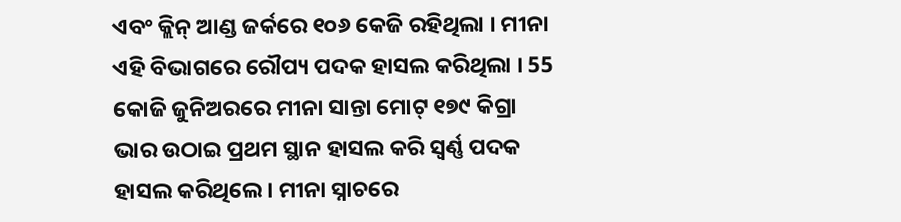ଏବଂ କ୍ଲିନ୍ ଆଣ୍ଡ ଜର୍କରେ ୧୦୬ କେଜି ରହିଥିଲା । ମୀନା ଏହି ବିଭାଗରେ ରୌପ୍ୟ ପଦକ ହାସଲ କରିଥିଲା । 55 କୋଜି ଜୁନିଅରରେ ମୀନା ସାନ୍ତା ମୋଟ୍ ୧୭୯ କିଗ୍ରା ଭାର ଉଠାଇ ପ୍ରଥମ ସ୍ଥାନ ହାସଲ କରି ସ୍ବର୍ଣ୍ଣ ପଦକ ହାସଲ କରିଥିଲେ । ମୀନା ସ୍ନାଚରେ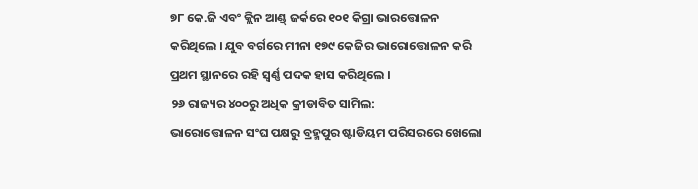୭୮ କେ.ଜି ଏବଂ କ୍ଲିନ ଆଣ୍ଡ୍ ଜର୍କରେ ୧୦୧ କିଗ୍ରା ଭାରତ୍ତୋଳନ କରିଥିଲେ । ଯୁବ ବର୍ଗରେ ମୀନା ୧୭୯ କେଜିର ଭାରୋତ୍ତୋଳନ କରି ପ୍ରଥମ ସ୍ଥାନରେ ରହି ସ୍ବର୍ଣ୍ଣ ପଦକ ହାସ କରିଥିଲେ ।
୨୬ ରାଜ୍ୟର ୪୦୦ରୁ ଅଧିକ କ୍ରୀଡାବିତ ସାମିଲ:
ଭାରୋତ୍ତୋଳନ ସଂଘ ପକ୍ଷରୁ ବ୍ରହ୍ମପୁର ଷ୍ଟାଡିୟମ ପରିସରରେ ଖେଲୋ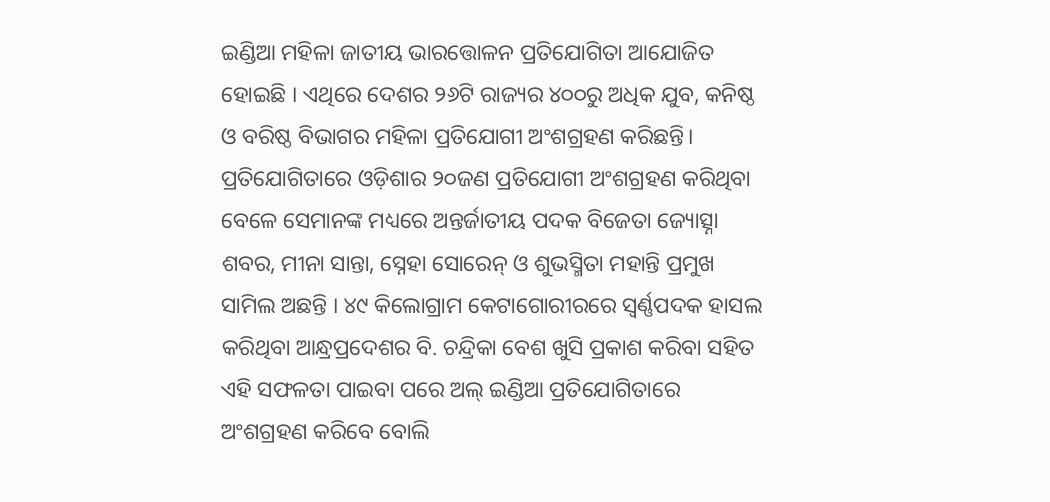ଇଣ୍ଡିଆ ମହିଳା ଜାତୀୟ ଭାରତ୍ତୋଳନ ପ୍ରତିଯୋଗିତା ଆଯୋଜିତ ହୋଇଛି । ଏଥିରେ ଦେଶର ୨୬ଟି ରାଜ୍ୟର ୪୦୦ରୁ ଅଧିକ ଯୁବ, କନିଷ୍ଠ ଓ ବରିଷ୍ଠ ବିଭାଗର ମହିଳା ପ୍ରତିଯୋଗୀ ଅଂଶଗ୍ରହଣ କରିଛନ୍ତି। ପ୍ରତିଯୋଗିତାରେ ଓଡ଼ିଶାର ୨୦ଜଣ ପ୍ରତିଯୋଗୀ ଅଂଶଗ୍ରହଣ କରିଥିବା ବେଳେ ସେମାନଙ୍କ ମଧ୍ୟରେ ଅନ୍ତର୍ଜାତୀୟ ପଦକ ବିଜେତା ଜ୍ୟୋତ୍ସ୍ନା ଶବର, ମୀନା ସାନ୍ତା, ସ୍ନେହା ସୋରେନ୍ ଓ ଶୁଭସ୍ମିତା ମହାନ୍ତି ପ୍ରମୁଖ ସାମିଲ ଅଛନ୍ତି । ୪୯ କିଲୋଗ୍ରାମ କେଟାଗୋରୀରରେ ସ୍ୱର୍ଣ୍ଣପଦକ ହାସଲ କରିଥିବା ଆନ୍ଧ୍ରପ୍ରଦେଶର ବି. ଚନ୍ଦ୍ରିକା ବେଶ ଖୁସି ପ୍ରକାଶ କରିବା ସହିତ ଏହି ସଫଳତା ପାଇବା ପରେ ଅଲ୍ ଇଣ୍ଡିଆ ପ୍ରତିଯୋଗିତାରେ ଅଂଶଗ୍ରହଣ କରିବେ ବୋଲି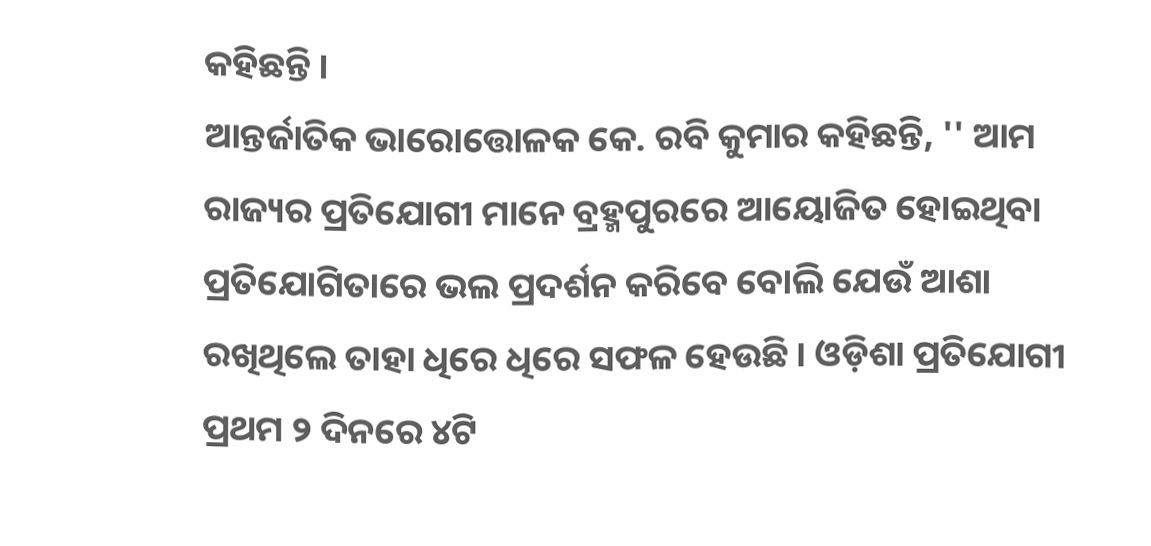କହିଛନ୍ତି ।
ଆନ୍ତର୍ଜାତିକ ଭାରୋତ୍ତୋଳକ କେ. ରବି କୁମାର କହିଛନ୍ତି, '' ଆମ ରାଜ୍ୟର ପ୍ରତିଯୋଗୀ ମାନେ ବ୍ରହ୍ମପୁରରେ ଆୟୋଜିତ ହୋଇଥିବା ପ୍ରତିଯୋଗିତାରେ ଭଲ ପ୍ରଦର୍ଶନ କରିବେ ବୋଲି ଯେଉଁ ଆଶା ରଖିଥିଲେ ତାହା ଧିରେ ଧିରେ ସଫଳ ହେଉଛି । ଓଡ଼ିଶା ପ୍ରତିଯୋଗୀ ପ୍ରଥମ ୨ ଦିନରେ ୪ଟି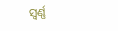ସ୍ବର୍ଣ୍ଣ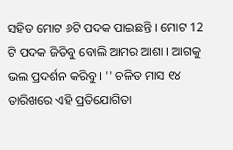ସହିତ ମୋଟ ୬ଟି ପଦକ ପାଇଛନ୍ତି । ମୋଟ 12 ଟି ପଦକ ଜିତିବୁ ବୋଲି ଆମର ଆଶା । ଆଗକୁ ଭଲ ପ୍ରଦର୍ଶନ କରିବୁ । '' ଚଳିତ ମାସ ୧୪ ତାରିଖରେ ଏହି ପ୍ରତିଯୋଗିତା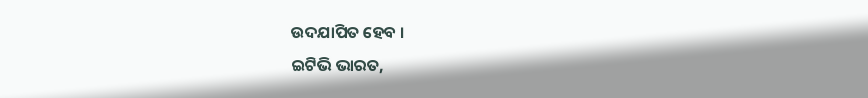ଉଦଯାପିତ ହେବ ।
ଇଟିଭି ଭାରତ,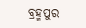ବ୍ରହ୍ମପୁର